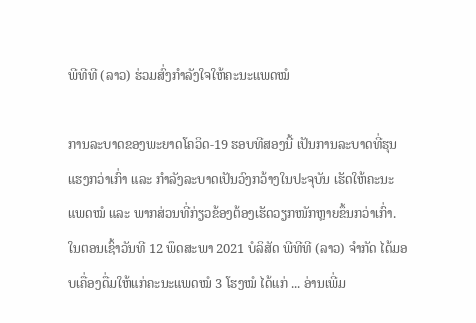ພີທີທີ (ລາວ) ຮ່ວມສົ່ງກຳລັງໃຈໃຫ້ຄະນະແພດໝໍ

ການລະບາດຂອງພະຍາດໂຄວິດ-19 ຮອບທີສອງນີ້ ເປັນການລະບາດທີ່ຮຸນແຮງກວ່າເກົ່າ ແລະ ກຳລັງລະບາດເປັນວົງກວ້າງໃນປະຈຸບັນ ເຮັດໃຫ້ຄະນະແພດໝໍ ແລະ ພາກສ່ວນທີ່ກ່ຽວຂ້ອງຕ້ອງເຮັດວຽກໜັກຫຼາຍຂຶ້ນກວ່າເກົ່າ. ໃນຕອນເຊົ້າວັນທີ 12 ພຶດສະພາ 2021 ບໍລິສັດ ພີທີທີ (ລາວ) ຈໍາກັດ ໄດ້ມອບເຄື່ອງດື່ມໃຫ້ແກ່ຄະນະແພດໝໍ 3 ໂຮງໝໍ ໄດ້ແກ່ ... ອ່ານເພີ່ມ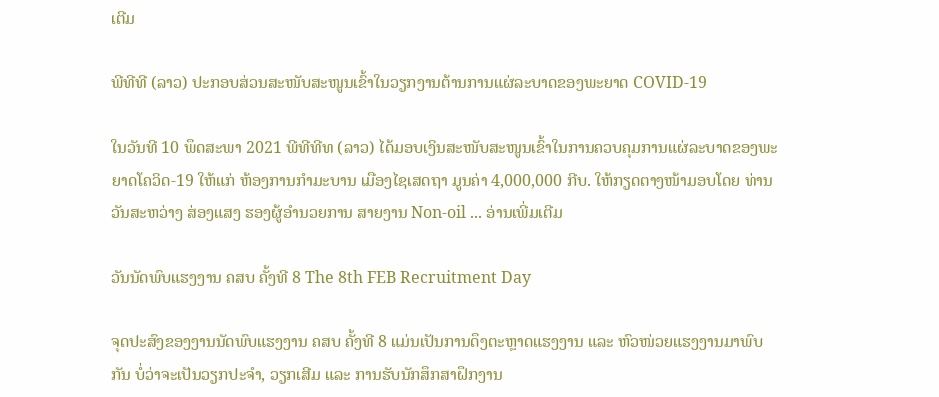ເຕີມ

ພີທີທີ (ລາວ) ປະກອບສ່ວນສະໜັບສະໜູນເຂົ້າໃນວຽກງານຕ້ານການແຜ່ລະບາດຂອງພະຍາດ COVID-19

ໃນວັນທີ 10 ພຶດສະພາ 2021 ພີທີທີທ (ລາວ) ໄດ້ມອບເງິນສະໜັບສະໜູນເຂົ້າໃນການຄວບຄຸມການແຜ່ລະບາດຂອງພະຍາດໂຄວິດ-19 ໃຫ້ແກ່ ຫ້ອງການກຳມະບານ ເມືອງໄຊເສດຖາ ມູນຄ່າ 4,000,000 ກີບ. ໃຫ້ກຽດຕາງໜ້າມອບໂດຍ ທ່ານ ວັນສະຫວ່າງ ສ່ອງແສງ ຮອງຜູ້ອຳນວຍການ ສາຍງານ Non-oil ... ອ່ານເພີ່ມເຕີມ

ວັນນັດພົບແຮງງານ ຄສບ ຄັ້ງທີ 8 The 8th FEB Recruitment Day

ຈຸດປະສົງຂອງງານນັດພົບແຮງງານ ຄສບ ຄັ້ງທີ 8 ແມ່ນເປັນການດຶງຕະຫຼາດແຮງງານ ແລະ ຫົວໜ່ວຍແຮງງານມາພົບກັນ ບໍ່ວ່າຈະເປັນວຽກປະຈຳ, ວຽກເສີມ ແລະ ການຮັບນັກສຶກສາຝຶກງານ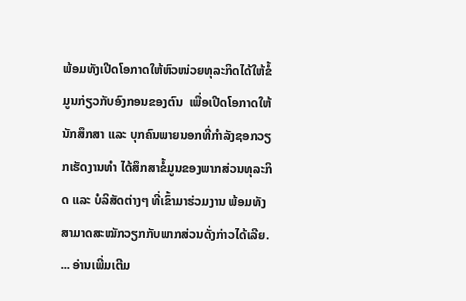ພ້ອມທັງເປີດໂອກາດໃຫ້ຫົວໜ່ວຍທຸລະກິດໄດ້ໃຫ້ຂໍ້ມູນກ່ຽວກັບອົງກອນຂອງຕົນ  ເພື່ອເປີດໂອກາດໃຫ້ນັກສຶກສາ ແລະ ບຸກຄົນພາຍນອກທີ່ກຳລັງຊອກວຽກເຮັດງານທຳ ໄດ້ສຶກສາຂໍ້ມູນຂອງພາກສ່ວນທຸລະກິດ ແລະ ບໍລິສັດຕ່າງໆ ທີ່ເຂົ້າມາຮ່ວມງານ ພ້ອມທັງສາມາດສະໝັກວຽກກັບພາກສ່ວນດັ່ງກ່າວໄດ້ເລີຍ. ... ອ່ານເພີ່ມເຕີມ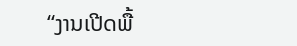“ງານເປີດພື້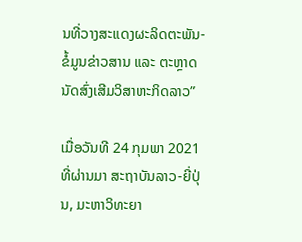ນທີ່ວາງສະແດງຜະລິດຕະພັນ-ຂໍ້ມູນຂ່າວສານ ແລະ ຕະຫຼາດນັດສົ່ງເສີມວິສາຫະກິດລາວ”

ເມື່ອວັນທີ 24 ກຸມພາ 2021ທີ່ຜ່ານມາ ສະຖາບັນລາວ-ຍີ່ປຸ່ນ, ມະຫາວິທະຍາ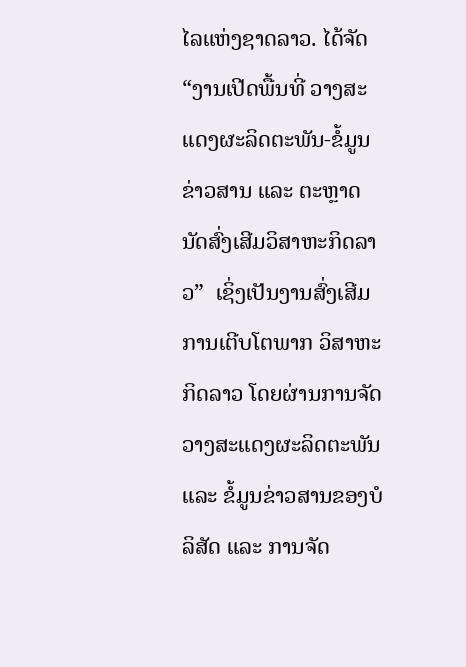ໄລແຫ່ງຊາດລາວ. ໄດ້ຈັດ “ງານເປີດພື້ນທີ່ ວາງສະແດງຜະລິດຕະພັນ-ຂໍ້ມູນຂ່າວສານ ແລະ ຕະຫຼາດນັດສົ່ງເສີມວິສາຫະກິດລາວ”  ເຊິ່ງເປັນງານສົ່ງເສີມການເຕີບໂຕພາກ ວິສາຫະກິດລາວ ໂດຍຜ່ານການຈັດ ວາງສະແດງຜະລິດຕະພັນ ແລະ ຂໍ້ມູນຂ່າວສານຂອງບໍລິສັດ ແລະ ການຈັດ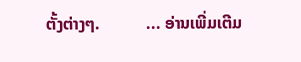ຕັ້ງຕ່າງໆ.           ... ອ່ານເພີ່ມເຕີມ